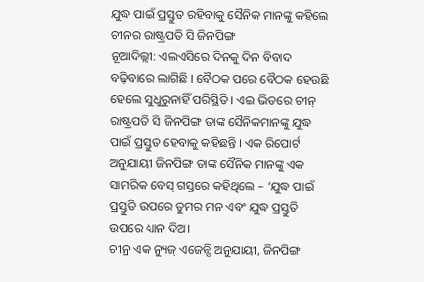ଯୁଦ୍ଧ ପାଇଁ ପ୍ରସ୍ତୁତ ରହିବାକୁ ସୈନିକ ମାନଙ୍କୁ କହିଲେ ଚୀନର ରାଷ୍ଟ୍ରପତି ସି ଜିନପିଙ୍ଗ
ନୂଆଦିଲ୍ଲୀ: ଏଲଏସିରେ ଦିନକୁ ଦିନ ବିବାଦ ବଢ଼ିବାରେ ଲାଗିଛି । ବୈଠକ ପରେ ବୈଠକ ହେଉଛି ହେଲେ ସୁଧୁରୁନାହିଁ ପରିସ୍ଥିତି । ଏଇ ଭିତରେ ଚୀନ୍ ରାଷ୍ଟ୍ରପତି ସି ଜିନପିଙ୍ଗ ତାଙ୍କ ସୈନିକମାନଙ୍କୁ ଯୁଦ୍ଧ ପାଇଁ ପ୍ରସ୍ତୁତ ହେବାକୁ କହିଛନ୍ତି । ଏକ ରିପୋର୍ଟ ଅନୁଯାୟୀ ଜିନପିଙ୍ଗ ତାଙ୍କ ସୈନିକ ମାନଙ୍କୁ ଏକ ସାମରିକ ବେସ୍ ଗସ୍ତରେ କହିଥିଲେ – ‘ଯୁଦ୍ଧ ପାଇଁ ପ୍ରସ୍ତୁତି ଉପରେ ତୁମର ମନ ଏବଂ ଯୁଦ୍ଧ ପ୍ରସ୍ତୁତି ଉପରେ ଧ୍ୟାନ ଦିଅ।
ଚୀନ୍ର ଏକ ନ୍ୟୁଜ୍ ଏଜେନ୍ସି ଅନୁଯାୟୀ, ଜିନପିଙ୍ଗ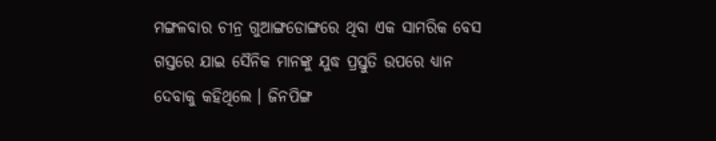ମଙ୍ଗଳବାର ଚୀନ୍ର ଗୁଆଙ୍ଗଡୋଙ୍ଗରେ ଥିବା ଏକ ସାମରିକ ବେସ ଗସ୍ତରେ ଯାଇ ସୈନିକ ମାନଙ୍କୁ ଯୁଦ୍ଧ ପ୍ରସ୍ତୁତି ଉପରେ ଧ୍ୟାନ ଦେବାକୁ କହିଥିଲେ । ଜିନପିଙ୍ଗ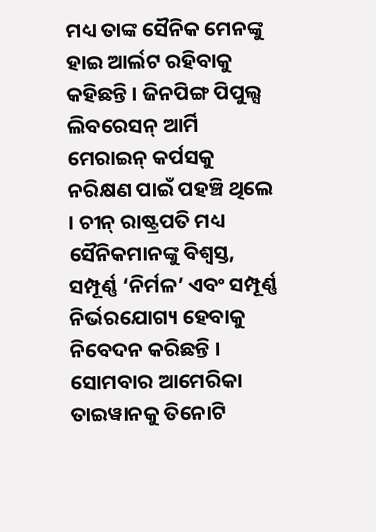ମଧ୍ୟ ତାଙ୍କ ସୈନିକ ମେନଙ୍କୁ ହାଇ ଆର୍ଲଟ ରହିବାକୁ କହିଛନ୍ତି । ଜିନପିଙ୍ଗ ପିପୁଲ୍ସ ଲିବରେସନ୍ ଆର୍ମି ମେରାଇନ୍ କର୍ପସକୁ ନରିକ୍ଷଣ ପାଇଁ ପହଞ୍ଚି ଥିଲେ । ଚୀନ୍ ରାଷ୍ଟ୍ରପତି ମଧ୍ୟ ସୈନିକମାନଙ୍କୁ ବିଶ୍ୱସ୍ତ, ସମ୍ପୂର୍ଣ୍ଣ ‘ନିର୍ମଳ’ ଏବଂ ସମ୍ପୂର୍ଣ୍ଣ ନିର୍ଭରଯୋଗ୍ୟ ହେବାକୁ ନିବେଦନ କରିଛନ୍ତି ।
ସୋମବାର ଆମେରିକା ତାଇୱାନକୁ ତିନୋଟି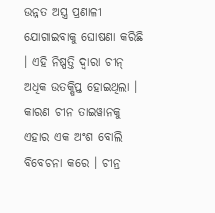ଉନ୍ନତ ଅସ୍ତ୍ର ପ୍ରଣାଳୀ ଯୋଗାଇବାକୁ ଘୋଷଣା କରିଛି । ଏହି ନିଷ୍ପତ୍ତି ଦ୍ୱାରା ଚୀନ୍ ଅଧିକ ଉତକ୍ଷିପ୍ତ ହୋଇଥିଲା । କାରଣ ଚୀନ ତାଇୱାନକୁ ଏହାର ଏକ ଅଂଶ ବୋଲି ବିବେଚନା କରେ । ଚୀନ୍ର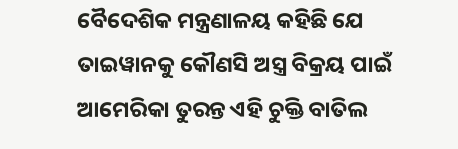ବୈଦେଶିକ ମନ୍ତ୍ରଣାଳୟ କହିଛି ଯେ ତାଇୱାନକୁ କୌଣସି ଅସ୍ତ୍ର ବିକ୍ରୟ ପାଇଁ ଆମେରିକା ତୁରନ୍ତ ଏହି ଚୁକ୍ତି ବାତିଲ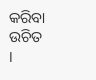କରିବା ଉଚିତ ।